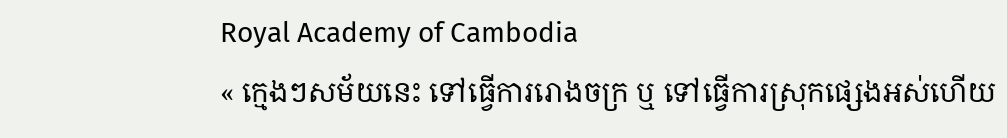Royal Academy of Cambodia
« ក្មេងៗសម័យនេះ ទៅធ្វើការរោងចក្រ ឬ ទៅធ្វើការស្រុកផ្សេងអស់ហើយ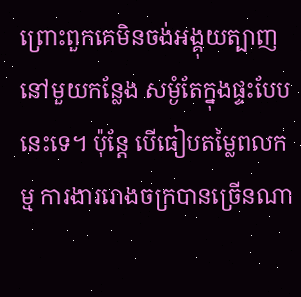ព្រោះពួកគេមិនចង់អង្គុយត្បាញនៅមួយកន្លែង សម្ងំតែក្នុងផ្ទះបែបនេះទេ។ ប៉ុន្តែ បើធៀបតម្លៃពលកម្ម ការងាររោងចក្របានច្រើនណា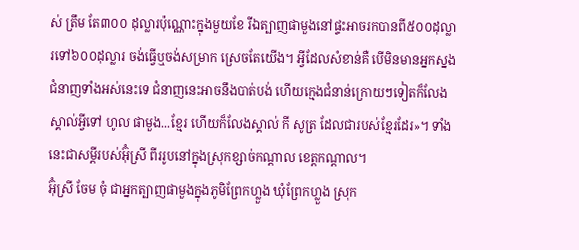ស់ ត្រឹម តែ៣០០ ដុល្លារប៉ុណ្ណោះក្នុងមួយខែ រីឯត្បាញផាមួងនៅផ្ទះអាចរកបានពី៥០០ដុល្លារទៅ៦០០ដុល្លារ ចង់ធ្វើឬចង់សម្រាក ស្រេចតែយើង។ អ្វីដែលសំខាន់គឺ បើមិនមានអ្នកស្នងជំនាញទាំងអស់នេះទេ ជំនាញនេះអាចនឹងបាត់បង់ ហើយក្មេងជំនាន់ក្រោយៗទៀតក៏លែងស្គាល់អ្វីទៅ ហូល ផាមួង...ខ្មែរ ហើយក៏លែងស្គាល់ កី សូត្រ ដែលជារបស់ខ្មែរដែរ»។ ទាំងនេះជាសម្តីរបស់អ៊ុំស្រី ពីររូបនៅក្នុងស្រុកខ្សាច់កណ្តាល ខេត្តកណ្តាល។
អ៊ុំស្រី ចែម ចុំ ជាអ្នកត្បាញផាមួងក្នុងភូមិព្រែកហ្លួង ឃុំព្រែកហ្លួង ស្រុក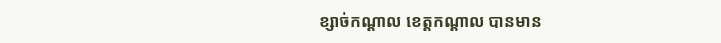ខ្សាច់កណ្តាល ខេត្តកណ្តាល បានមាន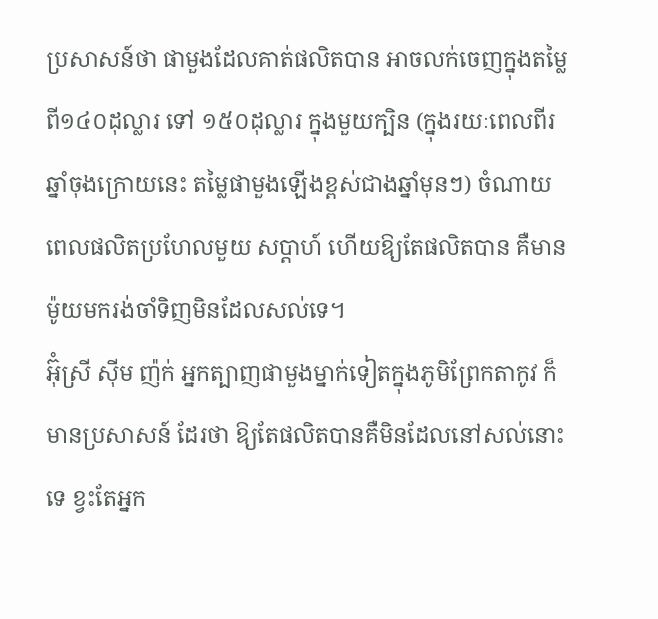ប្រសាសន៍ថា ផាមួងដែលគាត់ផលិតបាន អាចលក់ចេញក្នុងតម្លៃពី១៤០ដុល្លារ ទៅ ១៥០ដុល្លារ ក្នុងមួយក្បិន (ក្នុងរយៈពេលពីរឆ្នាំចុងក្រោយនេះ តម្លៃផាមួងឡើងខ្ពស់ជាងឆ្នាំមុនៗ) ចំណាយពេលផលិតប្រហែលមួយ សប្តាហ៍ ហើយឱ្យតែផលិតបាន គឺមានម៉ូយមករង់ចាំទិញមិនដែលសល់ទេ។
អ៊ុំស្រី ស៊ីម ញ៉ក់ អ្នកត្បាញផាមួងម្នាក់ទៀតក្នុងភូមិព្រែកតាកូវ ក៏មានប្រសាសន៍ ដែរថា ឱ្យតែផលិតបានគឺមិនដែលនៅសល់នោះទេ ខ្វះតែអ្នក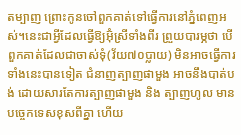តម្បាញ ព្រោះកូនចៅពួកគាត់ទៅធ្វើការនៅភ្នំពេញអស់។នេះជាអ្វីដែលធ្វើឱ្យអ៊ុំស្រីទាំងពីរ ព្រួយបារម្ភថា បើពួកគាត់ដែលជាចាស់ទុំ(វ័យ៧០ប្លាយ) មិនអាចធ្វើការទាំងនេះបានទៀត ជំនាញត្បាញផាមួង អាចនឹងបាត់បង់ ដោយសារតែការត្បាញផាមួង និង ត្បាញហូល មានបច្ចេកទេសខុសពីគ្នា ហើយ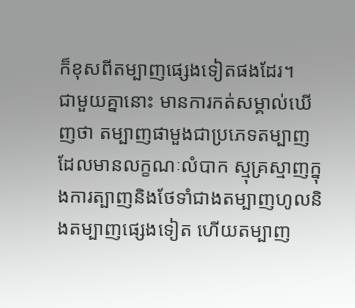ក៏ខុសពីតម្បាញផ្សេងទៀតផងដែរ។
ជាមួយគ្នានោះ មានការកត់សម្គាល់ឃើញថា តម្បាញផាមួងជាប្រភេទតម្បាញដែលមានលក្ខណៈលំបាក ស្មុគ្រស្មាញក្នុងការត្បាញនិងថែទាំជាងតម្បាញហូលនិងតម្បាញផ្សេងទៀត ហើយតម្បាញ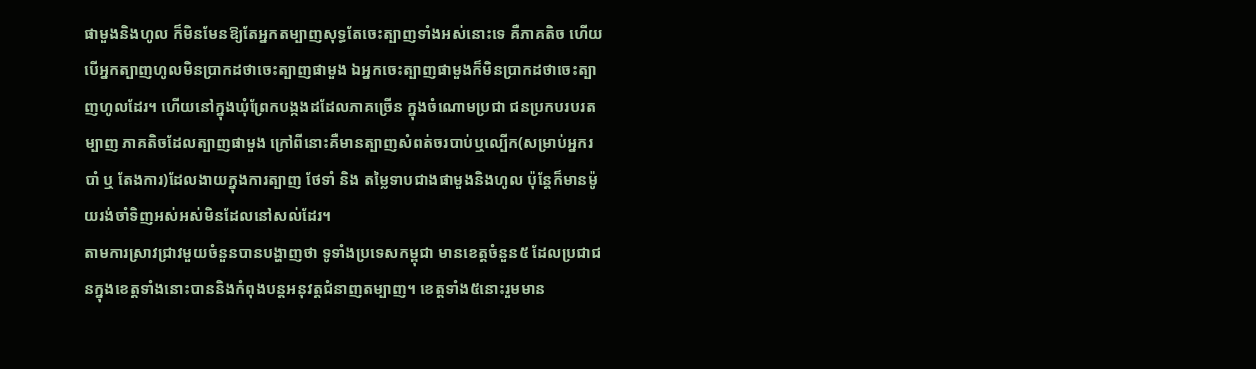ផាមួងនិងហូល ក៏មិនមែនឱ្យតែអ្នកតម្បាញសុទ្ធតែចេះត្បាញទាំងអស់នោះទេ គឺភាគតិច ហើយបើអ្នកត្បាញហូលមិនប្រាកដថាចេះត្បាញផាមួង ឯអ្នកចេះត្បាញផាមួងក៏មិនប្រាកដថាចេះត្បាញហូលដែរ។ ហើយនៅក្នុងឃុំព្រែកបង្កងដដែលភាគច្រើន ក្នុងចំណោមប្រជា ជនប្រកបរបរតម្បាញ ភាគតិចដែលត្បាញផាមួង ក្រៅពីនោះគឺមានត្បាញសំពត់ចរបាប់ឬល្បើក(សម្រាប់អ្នករបាំ ឬ តែងការ)ដែលងាយក្នុងការត្បាញ ថែទាំ និង តម្លៃទាបជាងផាមួងនិងហូល ប៉ុន្តែក៏មានម៉ូយរង់ចាំទិញអស់អស់មិនដែលនៅសល់ដែរ។
តាមការស្រាវជ្រាវមួយចំនួនបានបង្ហាញថា ទូទាំងប្រទេសកម្ពុជា មានខេត្តចំនួន៥ ដែលប្រជាជនក្នុងខេត្តទាំងនោះបាននិងកំពុងបន្តអនុវត្តជំនាញតម្បាញ។ ខេត្តទាំង៥នោះរួមមាន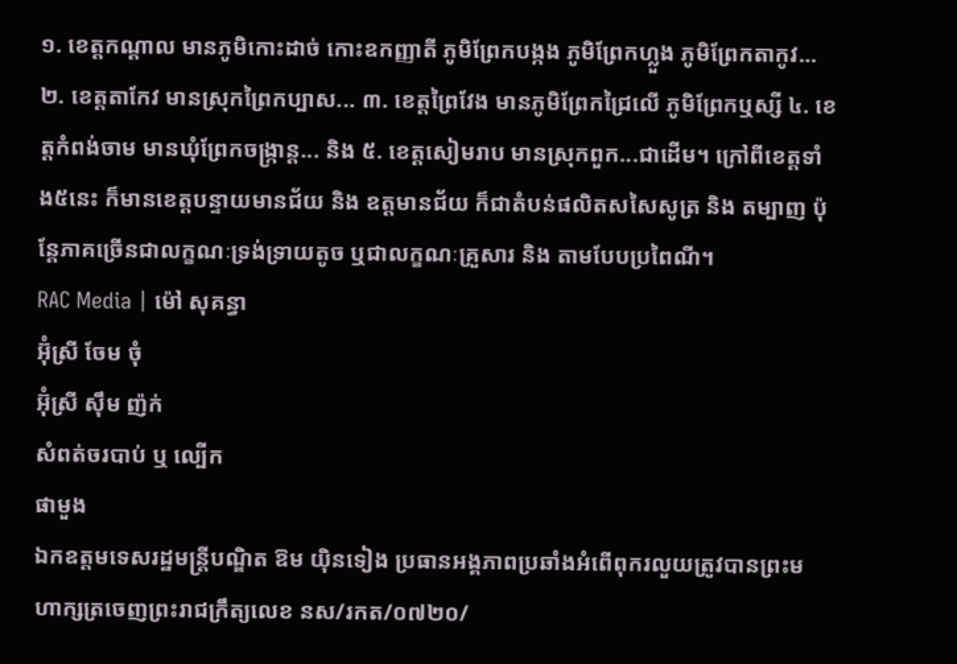១. ខេត្តកណ្តាល មានភូមិកោះដាច់ កោះឧកញ្ញាតី ភូមិព្រែកបង្កង ភូមិព្រែកហ្លួង ភូមិព្រែកតាកូវ... ២. ខេត្តតាកែវ មានស្រុកព្រៃកប្បាស... ៣. ខេត្តព្រៃវែង មានភូមិព្រែកជ្រៃលើ ភូមិព្រែកឬស្សី ៤. ខេត្តកំពង់ចាម មានឃុំព្រែកចង្ក្រាន្ត... និង ៥. ខេត្តសៀមរាប មានស្រុកពួក...ជាដើម។ ក្រៅពីខេត្តទាំង៥នេះ ក៏មានខេត្តបន្ទាយមានជ័យ និង ឧត្តមានជ័យ ក៏ជាតំបន់ផលិតសសៃសូត្រ និង តម្បាញ ប៉ុន្តែភាគច្រើនជាលក្ខណៈទ្រង់ទ្រាយតូច ឬជាលក្ខណៈគ្រួសារ និង តាមបែបប្រពៃណី។
RAC Media | ម៉ៅ សុគន្ធា
អ៊ុំស្រី ចែម ចុំ
អ៊ុំស្រី ស៊ឹម ញ៉ក់
សំពត់ចរបាប់ ឬ ល្បើក
ផាមួង
ឯកឧត្តមទេសរដ្ឋមន្រ្តីបណ្ឌិត ឱម យ៉ិនទៀង ប្រធានអង្គភាពប្រឆាំងអំពើពុករលួយត្រូវបានព្រះមហាក្សត្រចេញព្រះរាជក្រឹត្យលេខ នស/រកត/០៧២០/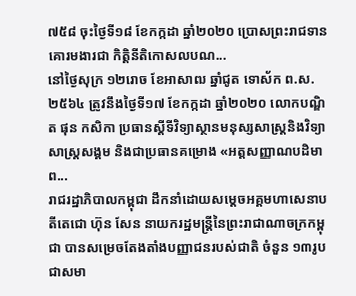៧៥៨ ចុះថ្ងៃទី១៨ ខែកក្កដា ឆ្នាំ២០២០ ប្រោសព្រះរាជទានគោរមងារជា កិត្តិនីតិកោសលបណ...
នៅថ្ងៃសុក្រ ១២រោច ខែអាសាឍ ឆ្នាំជូត ទោស័ក ព.ស. ២៥៦៤ ត្រូវនឹងថ្ងៃទី១៧ ខែកក្កដា ឆ្នាំ២០២០ លោកបណ្ឌិត ផុន កសិកា ប្រធានស្ដីទីវិទ្យាស្ថានមនុស្សសាស្ត្រនិងវិទ្យាសាស្ត្រសង្គម និងជាប្រធានគម្រោង «អត្តសញ្ញាណបដិមាព...
រាជរដ្ឋាភិបាលកម្ពុជា ដឹកនាំដោយសម្ដេចអគ្គមហាសេនាបតីតេជោ ហ៊ុន សែន នាយករដ្ឋមន្ត្រីនៃព្រះរាជាណាចក្រកម្ពុជា បានសម្រេចតែងតាំងបញ្ញាជនរបស់ជាតិ ចំនួន ១៣រូប ជាសមា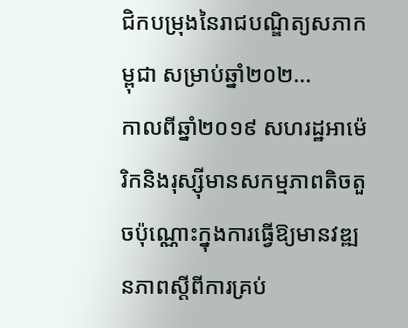ជិកបម្រុងនៃរាជបណ្ឌិត្យសភាកម្ពុជា សម្រាប់ឆ្នាំ២០២...
កាលពីឆ្នាំ២០១៩ សហរដ្ឋអាម៉េរិកនិងរុស្ស៊ីមានសកម្មភាពតិចតួចប៉ុណ្ណោះក្នុងការធ្វើឱ្យមានវឌ្ឍនភាពស្តីពីការគ្រប់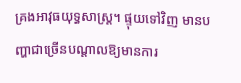គ្រងអាវុធយុទ្ធសាស្រ្ត។ ផ្ទុយទៅវិញ មានបញ្ហាជាច្រើនបណ្តាលឱ្យមានការ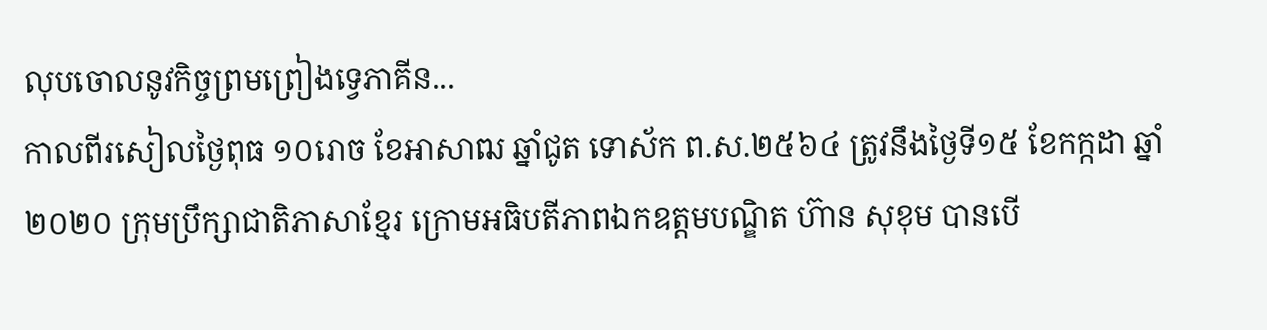លុបចោលនូវកិច្ចព្រមព្រៀងទ្វេភាគីន...
កាលពីរសៀលថ្ងៃពុធ ១០រោច ខែអាសាឍ ឆ្នាំជូត ទោស័ក ព.ស.២៥៦៤ ត្រូវនឹងថ្ងៃទី១៥ ខែកក្កដា ឆ្នាំ២០២០ ក្រុមប្រឹក្សាជាតិភាសាខ្មែរ ក្រោមអធិបតីភាពឯកឧត្តមបណ្ឌិត ហ៊ាន សុខុម បានបើ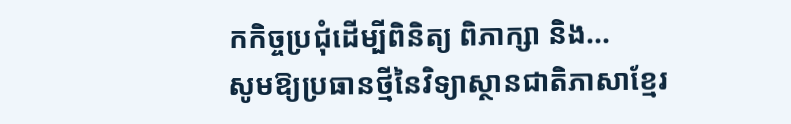កកិច្ចប្រជុំដើម្បីពិនិត្យ ពិភាក្សា និង...
សូមឱ្យប្រធានថ្មីនៃវិទ្យាស្ថានជាតិភាសាខ្មែរ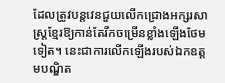ដែលត្រូវបន្តវេនជួយលើកជ្រោងអក្សរសាស្ត្រខ្មែរឱ្យកាន់តែរីកចម្រើនខ្លាំងឡើងថែមទៀត។ នេះជាការលើកឡើងរបស់ឯកឧត្ដមបណ្ឌិត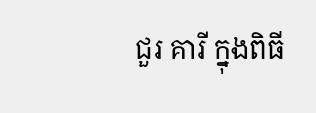ជួរ គារី ក្នុងពិធី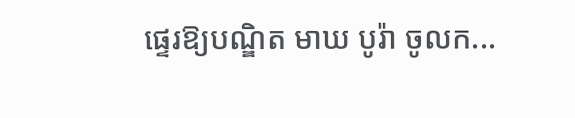ផ្ទេរឱ្យបណ្ឌិត មាឃ បូរ៉ា ចូលក...